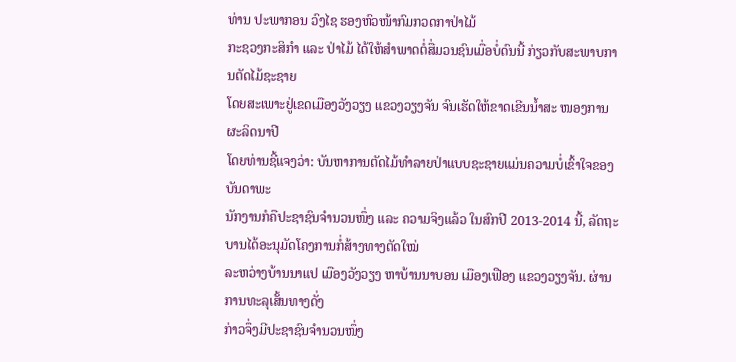ທ່ານ ປະພາກອນ ວົງໄຊ ຮອງຫົວໜ້າກົມກວດກາປ່າໄມ້
ກະຊວງກະສິກຳ ແລະ ປ່າໄມ້ ໄດ້ໃຫ້ສຳພາດຕໍ່ສື່ມວນຊົນເມື່ອບໍ່ດົນນີ້ ກ່ຽວກັບສະພາບການຕັດໄມ້ຊະຊາຍ
ໂດຍສະເພາະຢູ່ເຂດເມືອງວັງວຽງ ແຂວງວຽງຈັນ ຈົນເຮັດໃຫ້ຂາດເຂີນນ້ຳສະ ໜອງການຜະລິດນາປີ
ໂດຍທ່ານຊີ້ແຈງວ່າ: ບັນຫາການຕັດໄມ້ທຳລາຍປ່າແບບຊະຊາຍແມ່ນຄວາມບໍ່ເຂົ້າໃຈຂອງບັນດາພະ
ນັກງານກໍຄືປະຊາຊົນຈຳນວນໜຶ່ງ ແລະ ຄວາມຈິງແລ້ວ ໃນສົກປີ 2013-2014 ນີ້, ລັດຖະບານໄດ້ອະນຸມັດໂຄງການກໍ່ສ້າງທາງຕັດໃໝ່
ລະຫວ່າງບ້ານນາແປ ເມືອງວັງວຽງ ຫາບ້ານນາບອນ ເມືອງເຟືອງ ແຂວງວຽງຈັນ. ຜ່ານການທະລຸເສັ້ນທາງດັ່ງ
ກ່າວຈຶ່ງມີປະຊາຊົນຈຳນວນໜຶ່ງ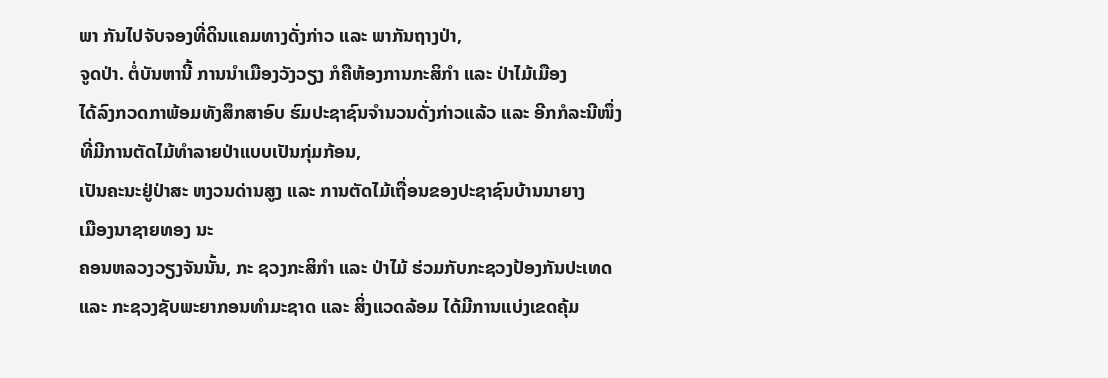ພາ ກັນໄປຈັບຈອງທີ່ດິນແຄມທາງດັ່ງກ່າວ ແລະ ພາກັນຖາງປ່າ,
ຈູດປ່າ. ຕໍ່ບັນຫານີ້ ການນຳເມືອງວັງວຽງ ກໍຄືຫ້ອງການກະສິກຳ ແລະ ປ່າໄມ້ເມືອງ
ໄດ້ລົງກວດກາພ້ອມທັງສຶກສາອົບ ຮົມປະຊາຊົນຈຳນວນດັ່ງກ່າວແລ້ວ ແລະ ອີກກໍລະນີໜຶ່ງທີ່ມີການຕັດໄມ້ທຳລາຍປ່າແບບເປັນກຸ່ມກ້ອນ,
ເປັນຄະນະຢູ່ປ່າສະ ຫງວນດ່ານສູງ ແລະ ການຕັດໄມ້ເຖື່ອນຂອງປະຊາຊົນບ້ານນາຍາງ
ເມືອງນາຊາຍທອງ ນະ
ຄອນຫລວງວຽງຈັນນັ້ນ, ກະ ຊວງກະສິກຳ ແລະ ປ່າໄມ້ ຮ່ວມກັບກະຊວງປ້ອງກັນປະເທດ
ແລະ ກະຊວງຊັບພະຍາກອນທຳມະຊາດ ແລະ ສິ່ງແວດລ້ອມ ໄດ້ມີການແບ່ງເຂດຄຸ້ມ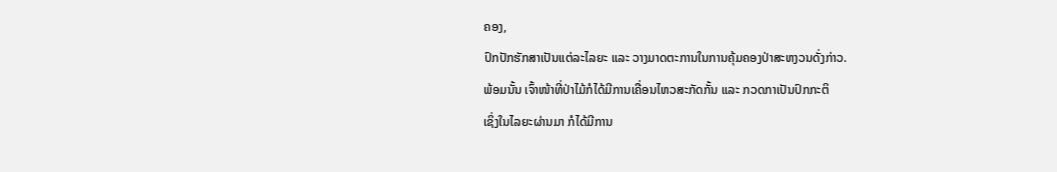ຄອງ,
ປົກປັກຮັກສາເປັນແຕ່ລະໄລຍະ ແລະ ວາງມາດຕະການໃນການຄຸ້ມຄອງປ່າສະຫງວນດັ່ງກ່າວ.
ພ້ອມນັ້ນ ເຈົ້າໜ້າທີ່ປ່າໄມ້ກໍໄດ້ມີການເຄື່ອນໄຫວສະກັດກັ້ນ ແລະ ກວດກາເປັນປົກກະຕິ
ເຊິ່ງໃນໄລຍະຜ່ານມາ ກໍໄດ້ມີການ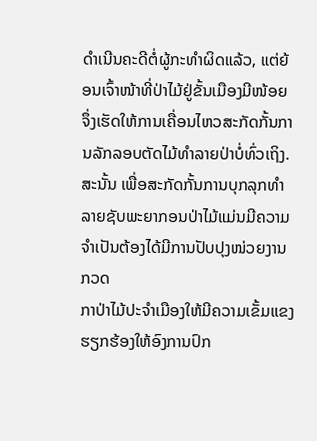ດຳເນີນຄະດີຕໍ່ຜູ້ກະທຳຜິດແລ້ວ, ແຕ່ຍ້ອນເຈົ້າໜ້າທີ່ປ່າໄມ້ຢູ່ຂັ້ນເມືອງມີໜ້ອຍ
ຈຶ່ງເຮັດໃຫ້ການເຄື່ອນໄຫວສະກັດກັ້ນການລັກລອບຕັດໄມ້ທຳລາຍປ່າບໍ່ທົ່ວເຖິງ.
ສະນັ້ນ ເພື່ອສະກັດກັ້ນການບຸກລຸກທຳ ລາຍຊັບພະຍາກອນປ່າໄມ້ແມ່ນມີຄວາມຈຳເປັນຕ້ອງໄດ້ມີການປັບປຸງໜ່ວຍງານກວດ
ກາປ່າໄມ້ປະຈຳເມືອງໃຫ້ມີຄວາມເຂັ້ມແຂງຮຽກຮ້ອງໃຫ້ອົງການປົກ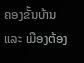ຄອງຂັ້ນບ້ານ
ແລະ ເມືອງຕ້ອງ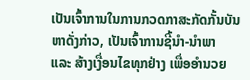ເປັນເຈົ້າການໃນການກວດກາສະກັດກັ້ນບັນຫາດັ່ງກ່າວ, ເປັນເຈົ້າການຊີ້ນຳ-ນຳພາ
ແລະ ສ້າງເງື່ອນໄຂທຸກຢ່າງ ເພື່ອອຳນວຍ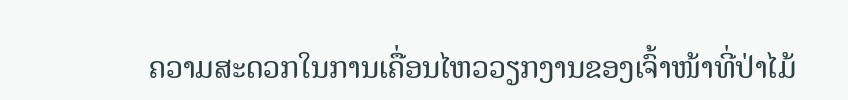ຄວາມສະດວກໃນການເຄື່ອນໄຫວວຽກງານຂອງເຈົ້າໜ້າທີ່ປ່າໄມ້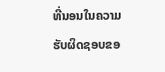ທີ່ນອນໃນຄວາມຮັບຜິດຊອບຂອ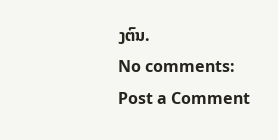ງຕົນ.
No comments:
Post a Comment